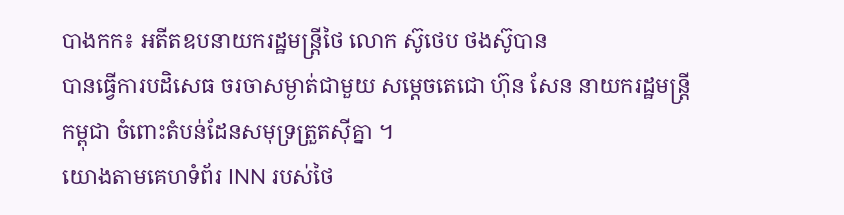បាងកក៖ អតីតឧបនាយករដ្ឋមន្រ្តីថៃ លោក ស៊ូថេប ថងស៊ូបាន
បានធ្វើការបដិសេធ ចរចាសម្ងាត់ជាមួយ សម្តេចតេជោ ហ៊ុន សែន នាយករដ្ឋមន្រ្តី
កម្ពុជា ចំពោះតំបន់ដែនសមុទ្រត្រួតស៊ីគ្នា ។
យោងតាមគេហទំព័រ INN របស់ថៃ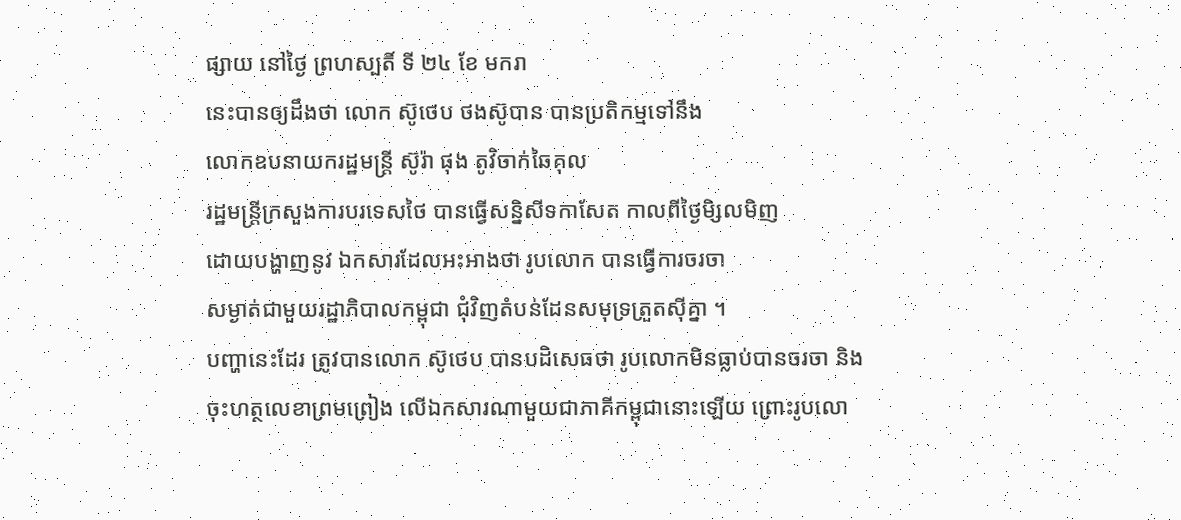ផ្សាយ នៅថ្ងៃ ព្រហស្បតិ៍ ទី ២៤ ខែ មករា
នេះបានឲ្យដឹងថា លោក ស៊ូថេប ថងស៊ូបាន បានប្រតិកម្មទៅនឹង
លោកឧបនាយករដ្ឋមន្រ្តី ស៊ូរ៉ា ផុង តូវិចាក់ឆៃគុល
រដ្ឋមន្រ្តីក្រសួងការបរទេសថៃ បានធ្វើសន្និសីទកាសែត កាលពីថ្ងៃមិ្សលមិញ
ដោយបង្ហាញនូវ ឯកសារដែលអះអាងថា រូបលោក បានធ្វើការចរចា
សម្ងាត់ជាមួយរដ្ឋាភិបាលកម្ពុជា ជុំវិញតំបន់ដែនសមុទ្រត្រួតស៊ីគ្នា ។
បញ្ហានេះដែរ ត្រូវបានលោក ស៊ូថេប បានបដិសេធថា រូបលោកមិនធ្លាប់បានចរចា និង
ចុះហត្ថលេខាព្រមព្រៀង លើឯកសារណាមួយជាភាគីកម្ពុជានោះឡើយ ព្រោះរូបលោ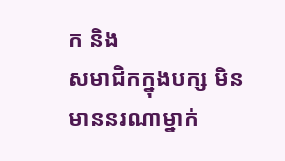ក និង
សមាជិកក្នុងបក្ស មិនមាននរណាម្នាក់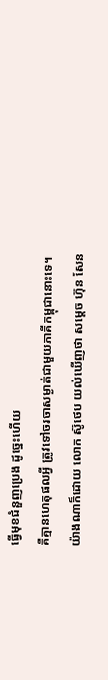ធ្វើមុខជំនួញប្រេង ដូច្នេះហើយ
គឺគ្មានហេតុផលអ្វី ត្រូវទៅចរចាសម្ងាត់ជាមួយភាគីកម្ពុជានោះទេ។
យ៉ាងណាក៏ដោយ លោក ស៊ូថេប យល់ឃើញថា សម្តេច ហ៊ុន សែន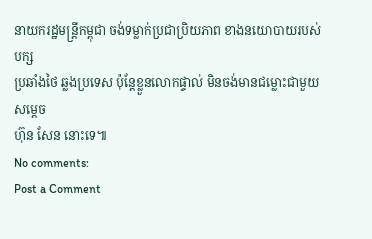នាយករដ្ឋមន្រ្តីកម្ពុជា ចង់ទម្លាក់ប្រជាប្រិយភាព ខាងនយោបាយរបស់បក្ស
ប្រឆាំងថៃ ឆ្លងប្រទេស ប៉ុន្តែខ្លួនលោកផ្ទាល់ មិនចង់មានជម្លោះជាមួយសម្តេច
ហ៊ុន សែន នោះទេ៕
No comments:
Post a Comment